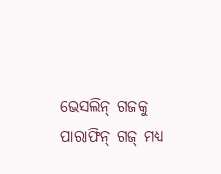ଭେସଲିନ୍ ଗଜକୁ ପାରାଫିନ୍ ଗଜ୍ ମଧ୍ୟ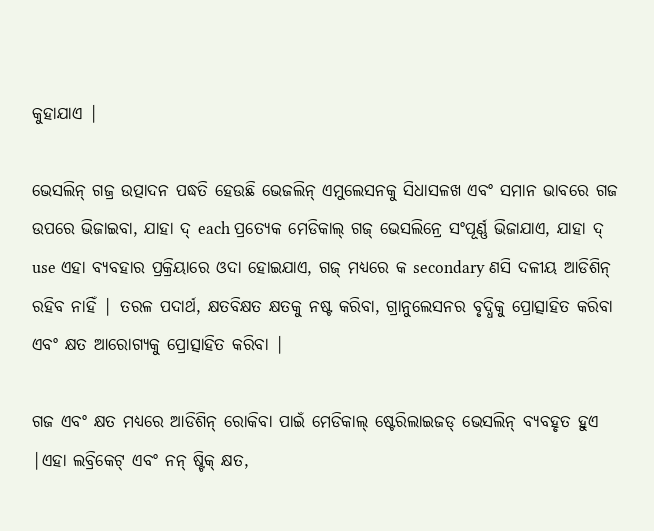କୁହାଯାଏ |

ଭେସଲିନ୍ ଗଜ୍ର ଉତ୍ପାଦନ ପଦ୍ଧତି ହେଉଛି ଭେଜଲିନ୍ ଏମୁଲେସନକୁ ସିଧାସଳଖ ଏବଂ ସମାନ ଭାବରେ ଗଜ ଉପରେ ଭିଜାଇବା, ଯାହା ଦ୍ each ପ୍ରତ୍ୟେକ ମେଡିକାଲ୍ ଗଜ୍ ଭେସଲିନ୍ରେ ସଂପୂର୍ଣ୍ଣ ଭିଜାଯାଏ, ଯାହା ଦ୍ use ଏହା ବ୍ୟବହାର ପ୍ରକ୍ରିୟାରେ ଓଦା ହୋଇଯାଏ, ଗଜ୍ ମଧ୍ୟରେ କ secondary ଣସି ଦଳୀୟ ଆଡିଶିନ୍ ରହିବ ନାହିଁ | ତରଳ ପଦାର୍ଥ, କ୍ଷତବିକ୍ଷତ କ୍ଷତକୁ ନଷ୍ଟ କରିବା, ଗ୍ରାନୁଲେସନର ବୃଦ୍ଧିକୁ ପ୍ରୋତ୍ସାହିତ କରିବା ଏବଂ କ୍ଷତ ଆରୋଗ୍ୟକୁ ପ୍ରୋତ୍ସାହିତ କରିବା |

ଗଜ ଏବଂ କ୍ଷତ ମଧ୍ୟରେ ଆଡିଶିନ୍ ରୋକିବା ପାଇଁ ମେଡିକାଲ୍ ଷ୍ଟେରିଲାଇଜଡ୍ ଭେସଲିନ୍ ବ୍ୟବହୃତ ହୁଏ |ଏହା ଲବ୍ରିକେଟ୍ ଏବଂ ନନ୍ ଷ୍ଟିକ୍ କ୍ଷତ,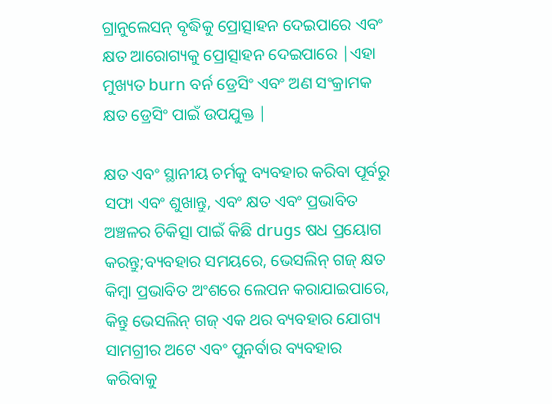ଗ୍ରାନୁଲେସନ୍ ବୃଦ୍ଧିକୁ ପ୍ରୋତ୍ସାହନ ଦେଇପାରେ ଏବଂ କ୍ଷତ ଆରୋଗ୍ୟକୁ ପ୍ରୋତ୍ସାହନ ଦେଇପାରେ |ଏହା ମୁଖ୍ୟତ burn ବର୍ନ ଡ୍ରେସିଂ ଏବଂ ଅଣ ସଂକ୍ରାମକ କ୍ଷତ ଡ୍ରେସିଂ ପାଇଁ ଉପଯୁକ୍ତ |

କ୍ଷତ ଏବଂ ସ୍ଥାନୀୟ ଚର୍ମକୁ ବ୍ୟବହାର କରିବା ପୂର୍ବରୁ ସଫା ଏବଂ ଶୁଖାନ୍ତୁ, ଏବଂ କ୍ଷତ ଏବଂ ପ୍ରଭାବିତ ଅଞ୍ଚଳର ଚିକିତ୍ସା ପାଇଁ କିଛି drugs ଷଧ ପ୍ରୟୋଗ କରନ୍ତୁ;ବ୍ୟବହାର ସମୟରେ, ଭେସଲିନ୍ ଗଜ୍ କ୍ଷତ କିମ୍ବା ପ୍ରଭାବିତ ଅଂଶରେ ଲେପନ କରାଯାଇପାରେ, କିନ୍ତୁ ଭେସଲିନ୍ ଗଜ୍ ଏକ ଥର ବ୍ୟବହାର ଯୋଗ୍ୟ ସାମଗ୍ରୀର ଅଟେ ଏବଂ ପୁନର୍ବାର ବ୍ୟବହାର କରିବାକୁ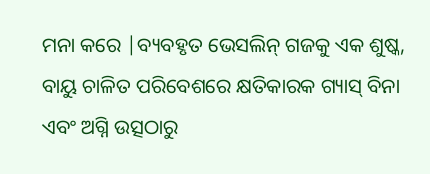ମନା କରେ |ବ୍ୟବହୃତ ଭେସଲିନ୍ ଗଜକୁ ଏକ ଶୁଷ୍କ, ବାୟୁ ଚାଳିତ ପରିବେଶରେ କ୍ଷତିକାରକ ଗ୍ୟାସ୍ ବିନା ଏବଂ ଅଗ୍ନି ଉତ୍ସଠାରୁ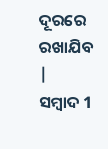ଦୂରରେ ରଖାଯିବ |
ସମ୍ବାଦ 1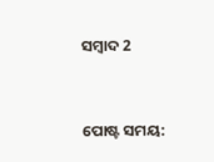ସମ୍ବାଦ 2


ପୋଷ୍ଟ ସମୟ: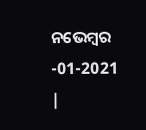ନଭେମ୍ବର -01-2021 |